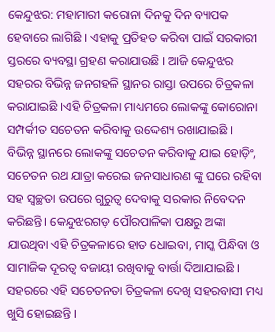କେନ୍ଦୁଝର: ମହାମାରୀ କରୋନା ଦିନକୁ ଦିନ ବ୍ୟାପକ ହେବାରେ ଲାଗିଛି । ଏହାକୁ ପ୍ରତିହତ କରିବା ପାଇଁ ସରକାରୀ ସ୍ତରରେ ବ୍ୟବସ୍ଥା ଗ୍ରହଣ କରାଯାଉଛି । ଆଜି କେନ୍ଦୁଝର ସହରର ବିଭିନ୍ନ ଜନଗହଳି ସ୍ଥାନର ରାସ୍ତା ଉପରେ ଚିତ୍ରକଳା କରାଯାଇଛି ।ଏହି ଚିତ୍ରକଳା ମାଧ୍ୟମରେ ଲୋକଙ୍କୁ କୋରୋନା ସମ୍ପର୍କୀତ ସଚେତନ କରିବାକୁ ଉଦ୍ଦେଶ୍ୟ ରଖାଯାଇଛି ।
ବିଭିନ୍ନ ସ୍ଥାନରେ ଲୋକଙ୍କୁ ସଚେତନ କରିବାକୁ ଯାଇ ହୋଡ଼ିଂ, ସଚେତନ ରଥ ଯାତ୍ରା କରେଇ ଜନସାଧାରଣ ଙ୍କୁ ଘରେ ରହିବା ସହ ସ୍ୱଚ୍ଛତା ଉପରେ ଗୁରୁତ୍ୱ ଦେବାକୁ ସରକାର ନିବେଦନ କରିଛନ୍ତି। କେନ୍ଦୁଝରଗଡ଼ ପୌରପାଳିକା ପକ୍ଷରୁ ଅଙ୍କା ଯାଉଥିବା ଏହି ଚିତ୍ରକଳାରେ ହାତ ଧୋଇବା, ମାସ୍କ ପିନ୍ଧିବା ଓ ସାମାଜିକ ଦୂରତ୍ବ ବଜାୟୀ ରଖିବାକୁ ବାର୍ତ୍ତା ଦିଆଯାଇଛି । ସହରରେ ଏହି ସଚେତନତା ଚିତ୍ରକଳା ଦେଖି ସହରବାସୀ ମଧ୍ୟ ଖୁସି ହୋଇଛନ୍ତି ।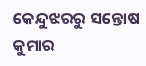କେନ୍ଦୁଝରରୁ ସନ୍ତୋଷ କୁମାର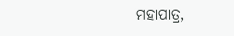ମହାପାତ୍ର,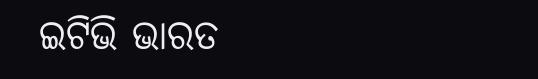ଇଟିଭି ଭାରତ